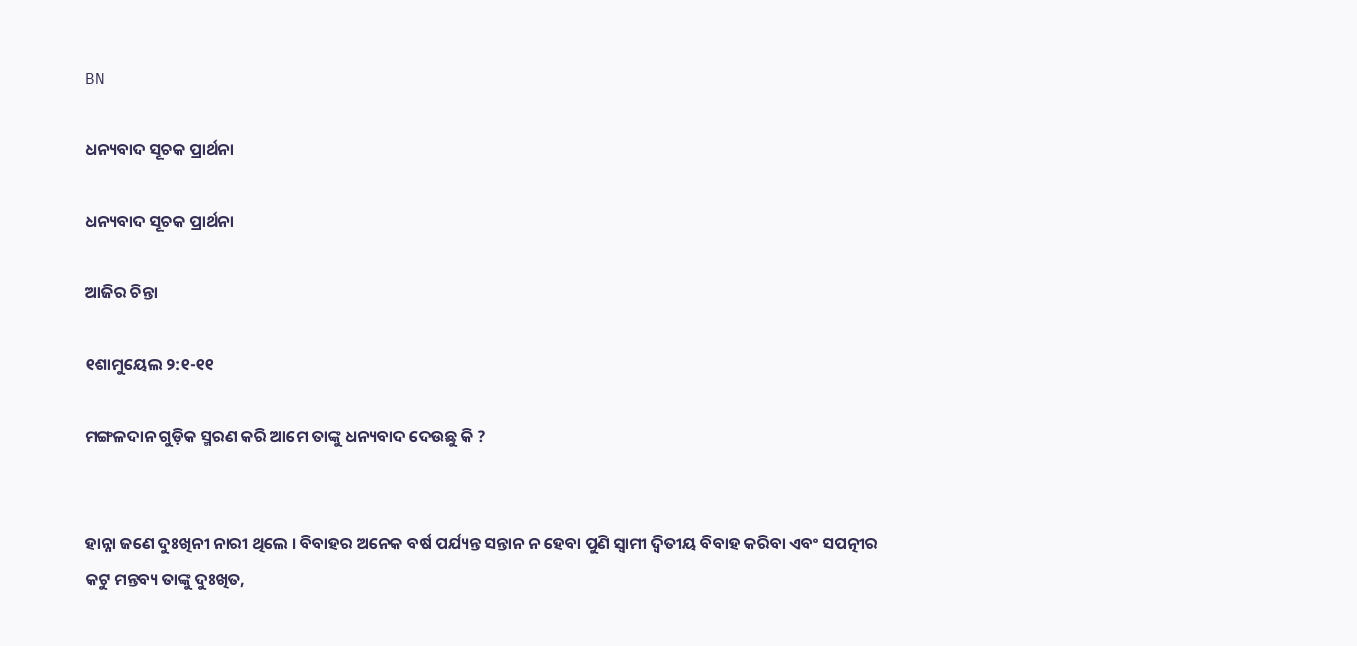BN

ଧନ୍ୟବାଦ ସୂଚକ ପ୍ରାର୍ଥନା

ଧନ୍ୟବାଦ ସୂଚକ ପ୍ରାର୍ଥନା

ଆଜିର ଚିନ୍ତା

୧ଶାମୁୟେଲ ୨:୧-୧୧

ମଙ୍ଗଳଦାନ ଗୁଡ଼ିକ ସ୍ମରଣ କରି ଆମେ ତାଙ୍କୁ ଧନ୍ୟବାଦ ଦେଉଛୁ କି ?


ହାନ୍ନା ଜଣେ ଦୁଃଖିନୀ ନାରୀ ଥିଲେ । ବିବାହର ଅନେକ ବର୍ଷ ପର୍ଯ୍ୟନ୍ତ ସନ୍ତାନ ନ ହେବା ପୁଣି ସ୍ବାମୀ ଦ୍ଵିତୀୟ ବିବାହ କରିବା ଏବଂ ସପତ୍ନୀର କଟୁ ମନ୍ତବ୍ୟ ତାଙ୍କୁ ଦୁଃଖିତ,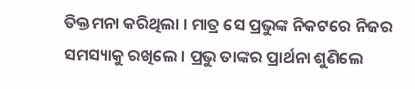ତିକ୍ତମନା କରିଥିଲା । ମାତ୍ର ସେ ପ୍ରଭୁଙ୍କ ନିକଟରେ ନିଜର ସମସ୍ୟାକୁ ରଖିଲେ । ପ୍ରଭୁ ତାଙ୍କର ପ୍ରାର୍ଥନା ଶୁଣିଲେ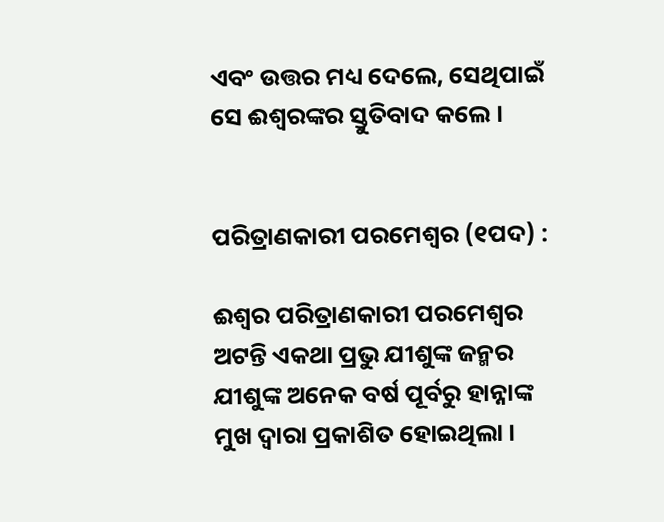ଏବଂ ଉତ୍ତର ମଧ୍ୟ ଦେଲେ, ସେଥିପାଇଁ ସେ ଈଶ୍ଵରଙ୍କର ସ୍ତୁତିବାଦ କଲେ ।


ପରିତ୍ରାଣକାରୀ ପରମେଶ୍ୱର (୧ପଦ) :

ଈଶ୍ଵର ପରିତ୍ରାଣକାରୀ ପରମେଶ୍ୱର ଅଟନ୍ତି ଏକଥା ପ୍ରଭୁ ଯୀଶୁଙ୍କ ଜନ୍ମର ଯୀଶୁଙ୍କ ଅନେକ ବର୍ଷ ପୂର୍ବରୁ ହାନ୍ନାଙ୍କ ମୁଖ ଦ୍ଵାରା ପ୍ରକାଶିତ ହୋଇଥିଲା ।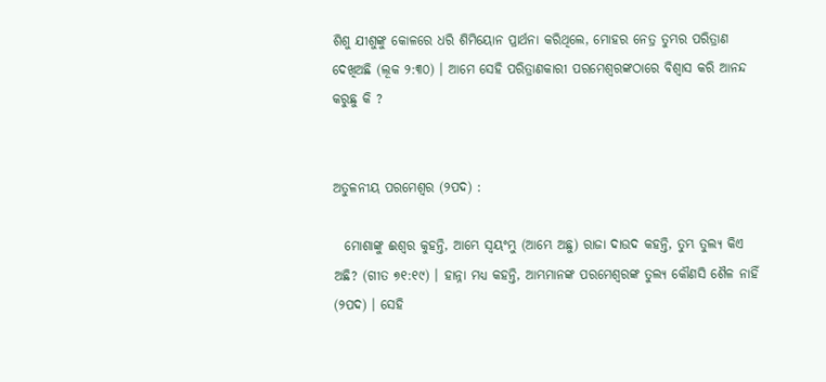ଶିଶୁ ଯୀଶୁଙ୍କୁ କୋଳରେ ଧରି ଶିମିୟୋନ ପ୍ରାର୍ଥନା କରିଥିଲେ, ମୋହର ନେତ୍ର ତୁମ୍ଭର ପରିତ୍ରାଣ ଦେଖିଅଛି (ଲୂକ ୨:୩୦) । ଆମେ ସେହି ପରିତ୍ରାଣକାରୀ ପରମେଶ୍ୱରଙ୍କଠାରେ ବିଶ୍ଵାସ କରି ଆନନ୍ଦ କରୁଛୁ କି ?


ଅତୁଳନୀୟ ପରମେଶ୍ୱର (୨ପଦ) :

  ମୋଶାଙ୍କୁ ଈଶ୍ଵର କୁହନ୍ତି, ଆମ୍ଭେ ସ୍ଵୟଂମ୍ଭୁ (ଆମ୍ଭେ ଅଛୁ) ରାଜା ଦାଉଦ କହନ୍ତି, ତୁମ୍ଭ ତୁଲ୍ୟ କିଏ ଅଛି? (ଗୀତ ୭୧:୧୯) । ହାନ୍ନା ମଧ୍ୟ କହନ୍ତି, ଆମ୍ଭମାନଙ୍କ ପରମେଶ୍ବରଙ୍କ ତୁଲ୍ୟ କୌଣସି ଶୈଳ ନାହିଁ (୨ପଦ) । ସେହି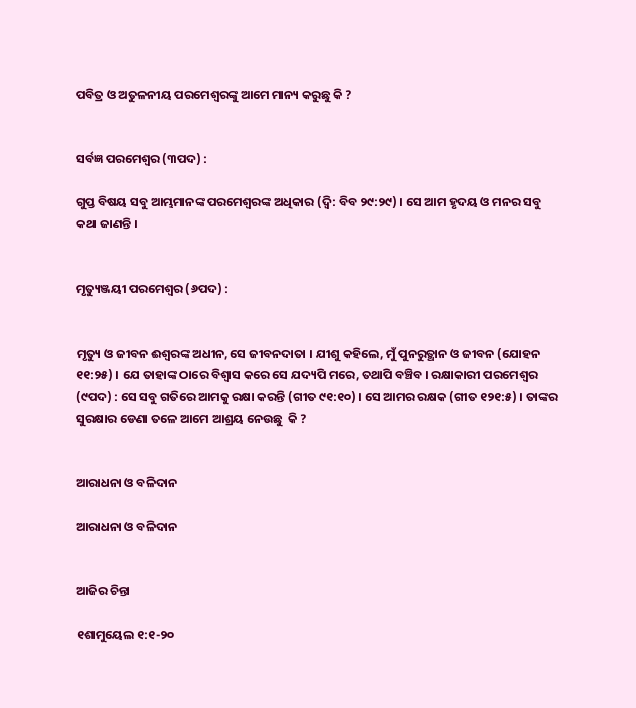ପବିତ୍ର ଓ ଅତୁଳନୀୟ ପରମେଶ୍ୱରଙ୍କୁ ଆମେ ମାନ୍ୟ କରୁଛୁ କି ?


ସର୍ବଜ୍ଞ ପରମେଶ୍ୱର (୩ପଦ) :

ଗୁପ୍ତ ବିଷୟ ସବୁ ଆମ୍ଭମାନଙ୍କ ପରମେଶ୍ବରଙ୍କ ଅଧିକାର (ଦ୍ଵି: ବିବ ୨୯:୨୯) । ସେ ଆମ ହୃଦୟ ଓ ମନର ସବୁ କଥା ଜାଣନ୍ତି ।


ମୃତ୍ୟୁଞ୍ଜୟୀ ପରମେଶ୍ୱର (୬ପଦ) :


ମୃତ୍ୟୁ ଓ ଜୀବନ ଈଶ୍ୱରଙ୍କ ଅଧୀନ, ସେ ଜୀବନଦାତା । ଯୀଶୁ କହିଲେ, ମୁଁ ପୁନରୁତ୍ଥାନ ଓ ଜୀବନ (ଯୋହନ ୧୧:୨୫) । ଯେ ତାହାଙ୍କ ଠାରେ ବିଶ୍ଵାସ କରେ ସେ ଯଦ୍ୟପି ମରେ, ତଥାପି ବଞ୍ଚିବ । ରକ୍ଷାକାରୀ ପରମେଶ୍ୱର (୯ପଦ) : ସେ ସବୁ ଗତିରେ ଆମକୁ ରକ୍ଷା କରନ୍ତି (ଗୀତ ୯୧:୧୦) । ସେ ଆମର ରକ୍ଷକ (ଗୀତ ୧୨୧:୫) । ତାଙ୍କର ସୁରକ୍ଷାର ଡେଣା ତଳେ ଆମେ ଆଶ୍ରୟ ନେଉଛୁ  କି ?


ଆରାଧନା ଓ ବଳିଦାନ

ଆରାଧନା ଓ ବଳିଦାନ


ଆଜିର ଚିନ୍ତା

୧ଶାମୁୟେଲ ୧:୧-୨୦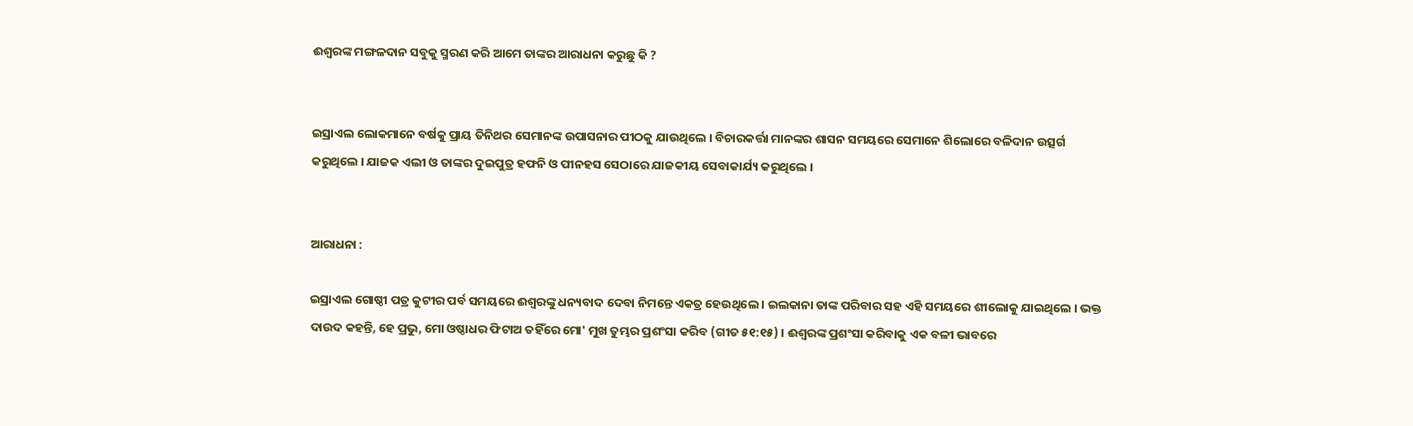ଈଶ୍ୱରଙ୍କ ମଙ୍ଗଳଦାନ ସବୁକୁ ସ୍ମରଣ କରି ଆମେ ତାଙ୍କର ଆରାଧନା କରୁଛୁ କି ?


ଇସ୍ରାଏଲ ଲୋକମାନେ ବର୍ଷକୁ ପ୍ରାୟ ତିନିଥର ସେମାନଙ୍କ ଉପାସନାର ପୀଠକୁ ଯାଉଥିଲେ । ବିଚାରକର୍ତ୍ତା ମାନଙ୍କର ଶାସନ ସମୟରେ ସେମାନେ ଶିଲୋରେ ବଳିଦାନ ଉତ୍ସର୍ଗ କରୁଥିଲେ । ଯାଜକ ଏଲୀ ଓ ତାଙ୍କର ଦୁଇପୁତ୍ର ହଫନି ଓ ପୀନହସ ସେଠାରେ ଯାଜକୀୟ ସେବାକାର୍ଯ୍ୟ କରୁଥିଲେ ।


ଆରାଧନା :

ଇସ୍ରାଏଲ ଗୋଷ୍ଠୀ ପତ୍ର କୁଟୀର ପର୍ବ ସମୟରେ ଈଶ୍ୱରଙ୍କୁ ଧନ୍ୟବାଦ ଦେବା ନିମନ୍ତେ ଏକତ୍ର ହେଉଥିଲେ । ଇଲକାନା ତାଙ୍କ ପରିବାର ସହ ଏହି ସମୟରେ ଶୀଲୋକୁ ଯାଇଥିଲେ । ଭକ୍ତ ଦାଉଦ କହନ୍ତି, ହେ ପ୍ରଭୁ, ମୋ ଓଷ୍ଠାଧର ଫିଟାଅ ତହିଁରେ ମୋ' ମୁଖ ତୁମ୍ଭର ପ୍ରଶଂସା କରିବ (ଗୀତ ୫୧:୧୫) । ଈଶ୍ୱରଙ୍କ ପ୍ରଶଂସା କରିବାକୁ ଏକ ବଳୀ ଭାବରେ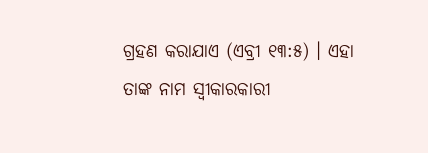ଗ୍ରହଣ କରାଯାଏ (ଏବ୍ରୀ ୧୩:୫) । ଏହା ତାଙ୍କ ନାମ ସ୍ଵୀକାରକାରୀ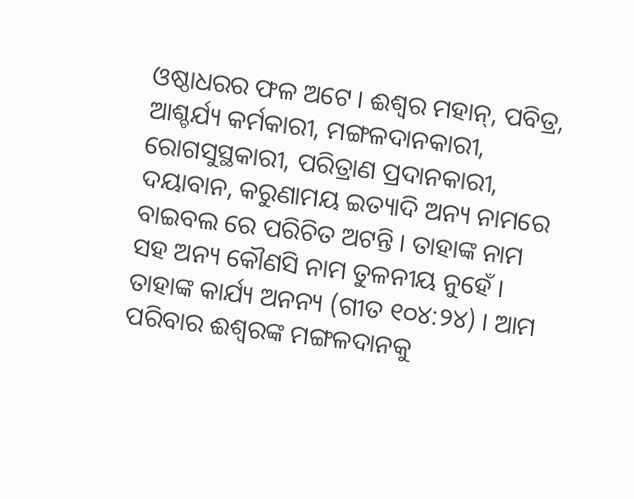ଓଷ୍ଠାଧରର ଫଳ ଅଟେ । ଈଶ୍ଵର ମହାନ୍, ପବିତ୍ର, ଆଶ୍ଚର୍ଯ୍ୟ କର୍ମକାରୀ, ମଙ୍ଗଳଦାନକାରୀ, ରୋଗସୁସ୍ଥକାରୀ, ପରିତ୍ରାଣ ପ୍ରଦାନକାରୀ, ଦୟାବାନ, କରୁଣାମୟ ଇତ୍ୟାଦି ଅନ୍ୟ ନାମରେ ବାଇବଲ ରେ ପରିଚିତ ଅଟନ୍ତି । ତାହାଙ୍କ ନାମ ସହ ଅନ୍ୟ କୌଣସି ନାମ ତୁଳନୀୟ ନୁହେଁ । ତାହାଙ୍କ କାର୍ଯ୍ୟ ଅନନ୍ୟ (ଗୀତ ୧୦୪:୨୪) । ଆମ ପରିବାର ଈଶ୍ୱରଙ୍କ ମଙ୍ଗଳଦାନକୁ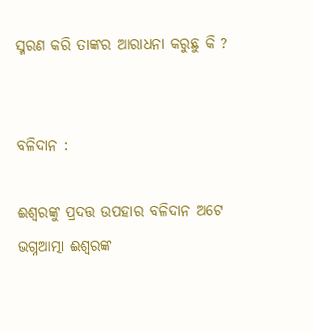ସ୍ମରଣ କରି ତାଙ୍କର ଆରାଧନା କରୁଛୁ କି ?


ବଳିଦାନ :

ଈଶ୍ୱରଙ୍କୁ ପ୍ରଦତ୍ତ ଉପହାର ବଳିଦାନ ଅଟେ ଭଗ୍ନଆତ୍ମା ଈଶ୍ୱରଙ୍କ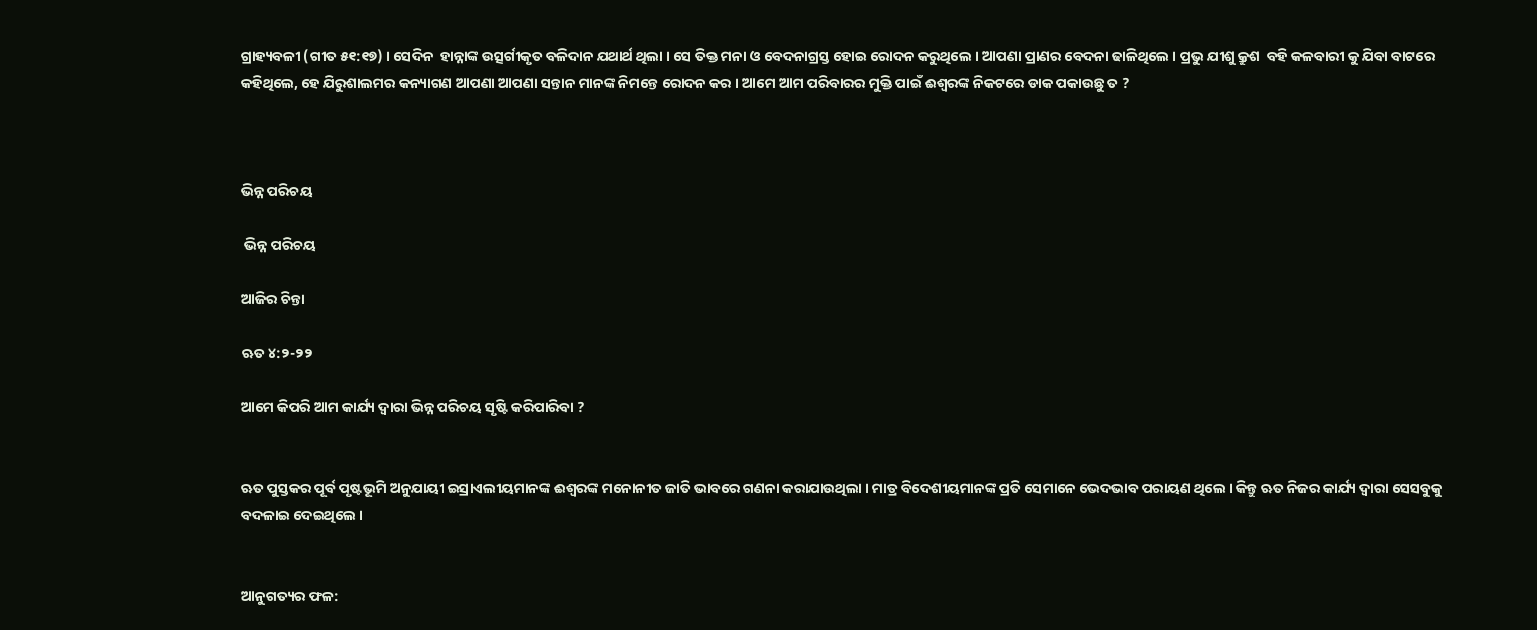ଗ୍ରାହ୍ୟବଳୀ (ଗୀତ ୫୧:୧୭) । ସେଦିନ  ହାନ୍ନାଙ୍କ ଉତ୍ସର୍ଗୀକୃତ ବଳିଦାନ ଯଥାର୍ଥ ଥିଲା । ସେ ତିକ୍ତ ମନା ଓ ବେଦନାଗ୍ରସ୍ତ ହୋଇ ରୋଦନ କରୁଥିଲେ । ଆପଣା ପ୍ରାଣର ବେଦନା ଢାଳିଥିଲେ । ପ୍ରଭୁ ଯୀଶୁ କ୍ରୁଶ  ବହି କଳବାରୀ କୁ ଯିବା ବାଟରେ  କହିଥିଲେ, ହେ ଯିରୁଶାଲମର କନ୍ୟାଗଣ ଆପଣା ଆପଣା ସନ୍ତାନ ମାନଙ୍କ ନିମନ୍ତେ ରୋଦନ କର । ଆମେ ଆମ ପରିବାରର ମୁକ୍ତି ପାଇଁ ଈଶ୍ୱରଙ୍କ ନିକଟରେ ଡାକ ପକାଉଛୁ ତ ?



ଭିନ୍ନ ପରିଚୟ

 ଭିନ୍ନ ପରିଚୟ

ଆଜିର ଚିନ୍ତା

ଋତ ୪:୨-୨୨

ଆମେ କିପରି ଆମ କାର୍ଯ୍ୟ ଦ୍ଵାରା ଭିନ୍ନ ପରିଚୟ ସୃଷ୍ଟି କରିପାରିବା ?


ଋତ ପୁସ୍ତକର ପୂର୍ବ ପୃଷ୍ଟଭୂମି ଅନୁଯାୟୀ ଇସ୍ରାଏଲୀୟମାନଙ୍କ ଈଶ୍ୱରଙ୍କ ମନୋନୀତ ଜାତି ଭାବରେ ଗଣନା କରାଯାଉଥିଲା । ମାତ୍ର ବିଦେଶୀୟମାନଙ୍କ ପ୍ରତି ସେମାନେ ଭେଦଭାବ ପରାୟଣ ଥିଲେ । କିନ୍ତୁ ଋତ ନିଜର କାର୍ଯ୍ୟ ଦ୍ଵାରା ସେସବୁକୁ ବଦଳାଇ ଦେଇଥିଲେ ।


ଆନୁଗତ୍ୟର ଫଳ: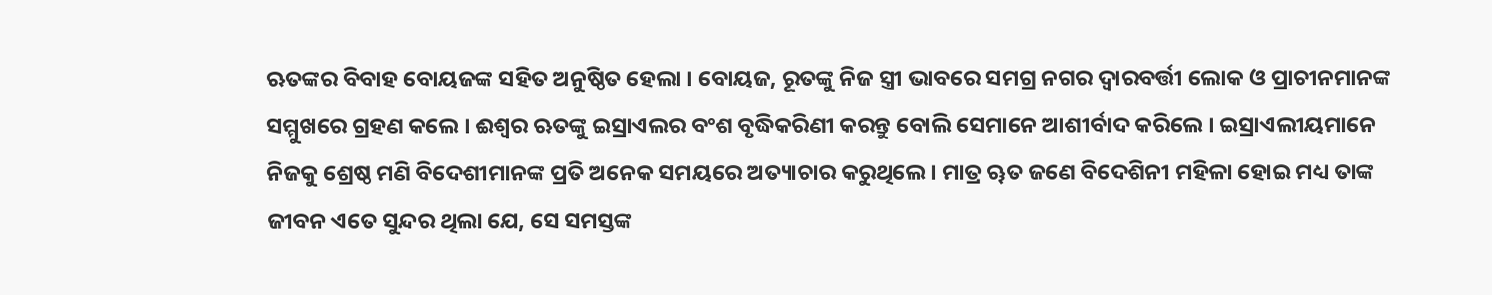ଋତଙ୍କର ବିବାହ ବୋୟଜଙ୍କ ସହିତ ଅନୁଷ୍ଠିତ ହେଲା । ବୋୟଜ, ରୂତଙ୍କୁ ନିଜ ସ୍ତ୍ରୀ ଭାବରେ ସମଗ୍ର ନଗର ଦ୍ବାରବର୍ତ୍ତୀ ଲୋକ ଓ ପ୍ରାଚୀନମାନଙ୍କ ସମ୍ମୁଖରେ ଗ୍ରହଣ କଲେ । ଈଶ୍ଵର ଋତଙ୍କୁ ଇସ୍ରାଏଲର ବଂଶ ବୃଦ୍ଧିକରିଣୀ କରନ୍ତୁ ବୋଲି ସେମାନେ ଆଶୀର୍ବାଦ କରିଲେ । ଇସ୍ରାଏଲୀୟମାନେ ନିଜକୁ ଶ୍ରେଷ୍ଠ ମଣି ବିଦେଶୀମାନଙ୍କ ପ୍ରତି ଅନେକ ସମୟରେ ଅତ୍ୟାଚାର କରୁଥିଲେ । ମାତ୍ର ୠତ ଜଣେ ବିଦେଶିନୀ ମହିଳା ହୋଇ ମଧ୍ୟ ତାଙ୍କ ଜୀବନ ଏତେ ସୁନ୍ଦର ଥିଲା ଯେ, ସେ ସମସ୍ତଙ୍କ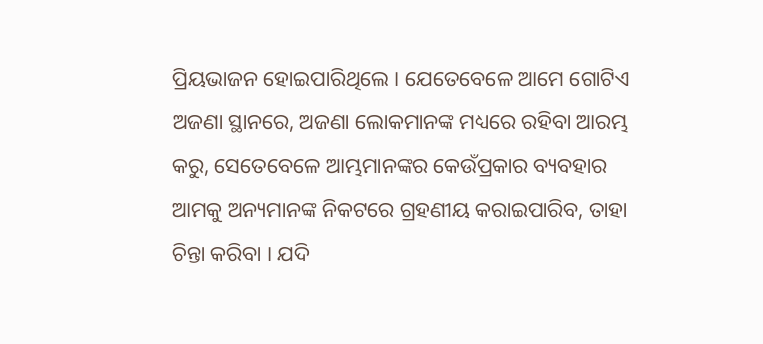ପ୍ରିୟଭାଜନ ହୋଇପାରିଥିଲେ । ଯେତେବେଳେ ଆମେ ଗୋଟିଏ ଅଜଣା ସ୍ଥାନରେ, ଅଜଣା ଲୋକମାନଙ୍କ ମଧ୍ୟରେ ରହିବା ଆରମ୍ଭ କରୁ, ସେତେବେଳେ ଆମ୍ଭମାନଙ୍କର କେଉଁପ୍ରକାର ବ୍ୟବହାର ଆମକୁ ଅନ୍ୟମାନଙ୍କ ନିକଟରେ ଗ୍ରହଣୀୟ କରାଇପାରିବ, ତାହା ଚିନ୍ତା କରିବା । ଯଦି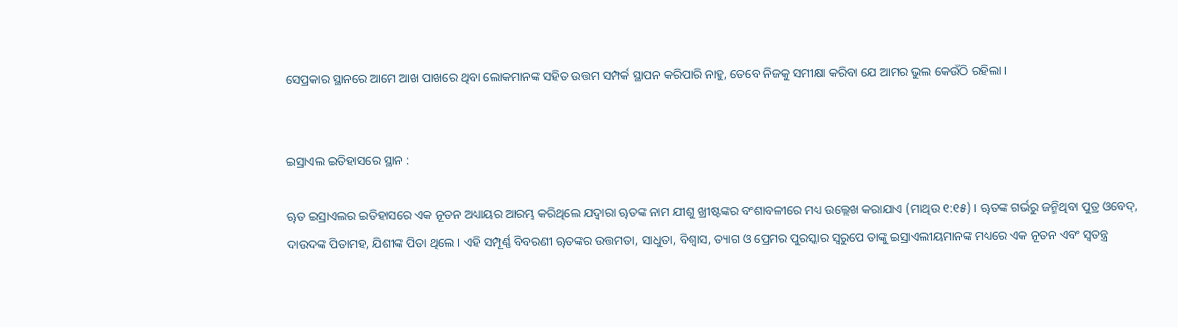ସେପ୍ରକାର ସ୍ଥାନରେ ଆମେ ଆଖ ପାଖରେ ଥିବା ଲୋକମାନଙ୍କ ସହିତ ଉତ୍ତମ ସମ୍ପର୍କ ସ୍ଥାପନ କରିପାରି ନାହୁ, ତେବେ ନିଜକୁ ସମୀକ୍ଷା କରିବା ଯେ ଆମର ଭୁଲ କେଉଁଠି ରହିଲା ।


ଇସ୍ରାଏଲ ଇତିହାସରେ ସ୍ଥାନ :

ୠତ ଇସ୍ରାଏଲର ଇତିହାସରେ ଏକ ନୂତନ ଅଧ୍ୟାୟର ଆରମ୍ଭ କରିଥିଲେ ଯଦ୍ୱାରା ୠତଙ୍କ ନାମ ଯୀଶୁ ଖ୍ରୀଷ୍ଟଙ୍କର ବଂଶାବଳୀରେ ମଧ୍ୟ ଉଲ୍ଲେଖ କରାଯାଏ (ମାଥିଉ ୧:୧୫) । ୠତଙ୍କ ଗର୍ଭରୁ ଜନ୍ମିଥିବା ପୁତ୍ର ଓବେଦ୍, ଦାଉଦଙ୍କ ପିତାମହ, ଯିଶୀଙ୍କ ପିତା ଥିଲେ । ଏହି ସମ୍ପୂର୍ଣ୍ଣ ବିବରଣୀ ୠତଙ୍କର ଉତ୍ତମତା, ସାଧୁତା, ବିଶ୍ଵାସ, ତ୍ୟାଗ ଓ ପ୍ରେମର ପୁରସ୍କାର ସ୍ୱରୁପେ ତାଙ୍କୁ ଇସ୍ରାଏଲୀୟମାନଙ୍କ ମଧ୍ୟରେ ଏକ ନୂତନ ଏବଂ ସ୍ବତନ୍ତ୍ର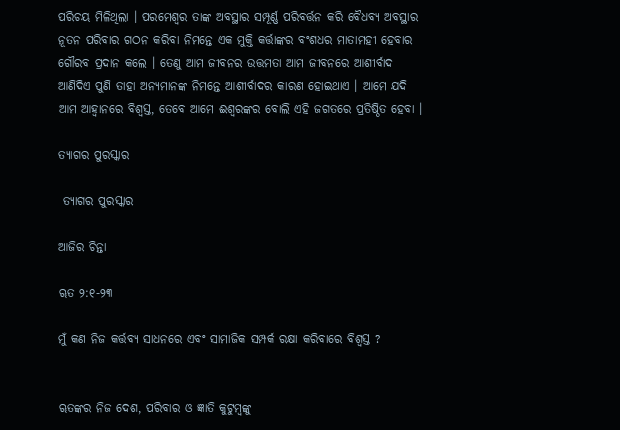ପରିଚୟ ମିଳିଥିଲା । ପରମେଶ୍ବର ତାଙ୍କ ଅବସ୍ଥାର ସମ୍ପୂର୍ଣ୍ଣ ପରିବର୍ତ୍ତନ କରି ବୈଧବ୍ୟ ଅବସ୍ଥାର ନୂତନ ପରିବାର ଗଠନ କରିବା ନିମନ୍ତେ ଏକ ମୁକ୍ତି କର୍ତ୍ତାଙ୍କର ବଂଶଧର ମାତାମହୀ ହେବାର ଗୌରବ ପ୍ରଦାନ କଲେ । ତେଣୁ ଆମ ଜୀବନର ଉତ୍ତମତା ଆମ ଜୀବନରେ ଆଶୀର୍ବାଦ ଆଣିଦିଏ ପୁଣି ତାହା ଅନ୍ୟମାନଙ୍କ ନିମନ୍ତେ ଆଶୀର୍ବାଦର କାରଣ ହୋଇଥାଏ । ଆମେ ଯଦି ଆମ ଆହ୍ଵାନରେ ବିଶ୍ଵସ୍ତ, ତେବେ ଆମେ ଈଶ୍ୱରଙ୍କର ବୋଲି ଏହି ଜଗତରେ ପ୍ରତିଷ୍ଠିତ ହେବା ।

ତ୍ୟାଗର ପୁରସ୍କାର

 ତ୍ୟାଗର ପୁରସ୍କାର

ଆଜିର ଚିନ୍ତା

ୠତ ୨:୧-୨୩

ମୁଁ କଣ ନିଜ କର୍ତ୍ତବ୍ୟ ସାଧନରେ ଏବଂ ସାମାଜିକ ସମ୍ପର୍କ ରକ୍ଷା କରିବାରେ ବିଶ୍ଵସ୍ତ ?


ୠତଙ୍କର ନିଜ ଦେଶ, ପରିବାର ଓ ଜ୍ଞାତି କୁଟୁମ୍ବଙ୍କୁ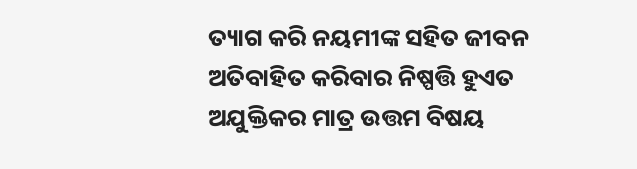ତ୍ୟାଗ କରି ନୟମୀଙ୍କ ସହିତ ଜୀବନ ଅତିବାହିତ କରିବାର ନିଷ୍ପତ୍ତି ହୁଏତ ଅଯୁକ୍ତିକର ମାତ୍ର ଉତ୍ତମ ବିଷୟ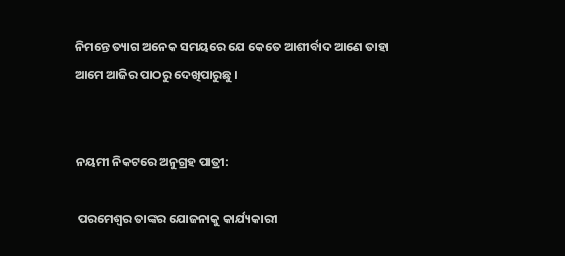ନିମନ୍ତେ ତ୍ୟାଗ ଅନେକ ସମୟରେ ଯେ କେତେ ଆଶୀର୍ବାଦ ଆଣେ ତାହା ଆମେ ଆଜିର ପାଠରୁ ଦେଖିପାରୁଛୁ ।


ନୟମୀ ନିକଟରେ ଅନୁଗ୍ରହ ପାତ୍ରୀ:

 ପରମେଶ୍ୱର ତାଙ୍କର ଯୋଜନାକୁ କାର୍ଯ୍ୟକାରୀ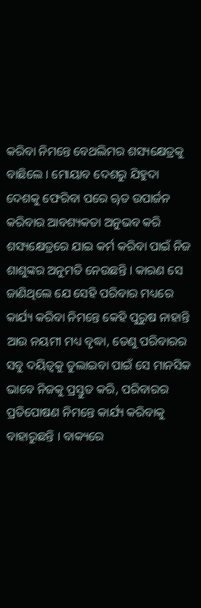କରିବା ନିମନ୍ତେ ବେଥଲିମର ଶସ୍ୟକ୍ଷେତ୍ରକୁ ବାଛିଲେ । ମୋୟାବ ଦେଶରୁ ଯିହୁଦା ଦେଶକୁ ଫେରିବା ପରେ ୠତ ଉପାର୍ଜନ କରିବାର ଆବଶ୍ୟକତା ଅନୁଭବ କରି  ଶସ୍ୟକ୍ଷେତ୍ରରେ ଯାଇ କର୍ମ କରିବା ପାଇଁ ନିଜ ଶାଶୁଙ୍କର ଅନୁମତି ନେଉଛନ୍ତି । କାରଣ ସେ ଜାଣିଥିଲେ ଯେ ସେହି ପରିବାର ମଧ୍ୟରେ କାର୍ଯ୍ୟ କରିବା ନିମନ୍ତେ କେହି ପୁରୁଷ ନାହାନ୍ତି ଆଉ ନୟମୀ ମଧ୍ୟ ବୃଦ୍ଧା, ତେଣୁ ପରିବାରର ସବୁ ଦୟିତ୍ୱକୁ ତୁଲାଇବା ପାଇଁ ସେ ମାନସିକ ଭାବେ ନିଜକୁ ପ୍ରସ୍ତୁତ କରି, ପରିବାରର ପ୍ରତିପୋଷଣ ନିମନ୍ତେ କାର୍ଯ୍ୟ କରିବାକୁ ବାହାରୁଛନ୍ତି । ବାକ୍ୟରେ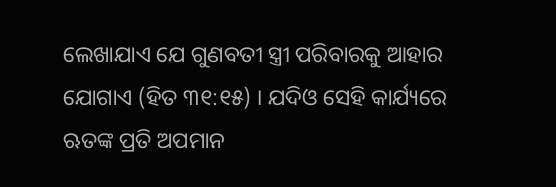ଲେଖାଯାଏ ଯେ ଗୁଣବତୀ ସ୍ତ୍ରୀ ପରିବାରକୁ ଆହାର ଯୋଗାଏ (ହିତ ୩୧:୧୫) । ଯଦିଓ ସେହି କାର୍ଯ୍ୟରେ ଋତଙ୍କ ପ୍ରତି ଅପମାନ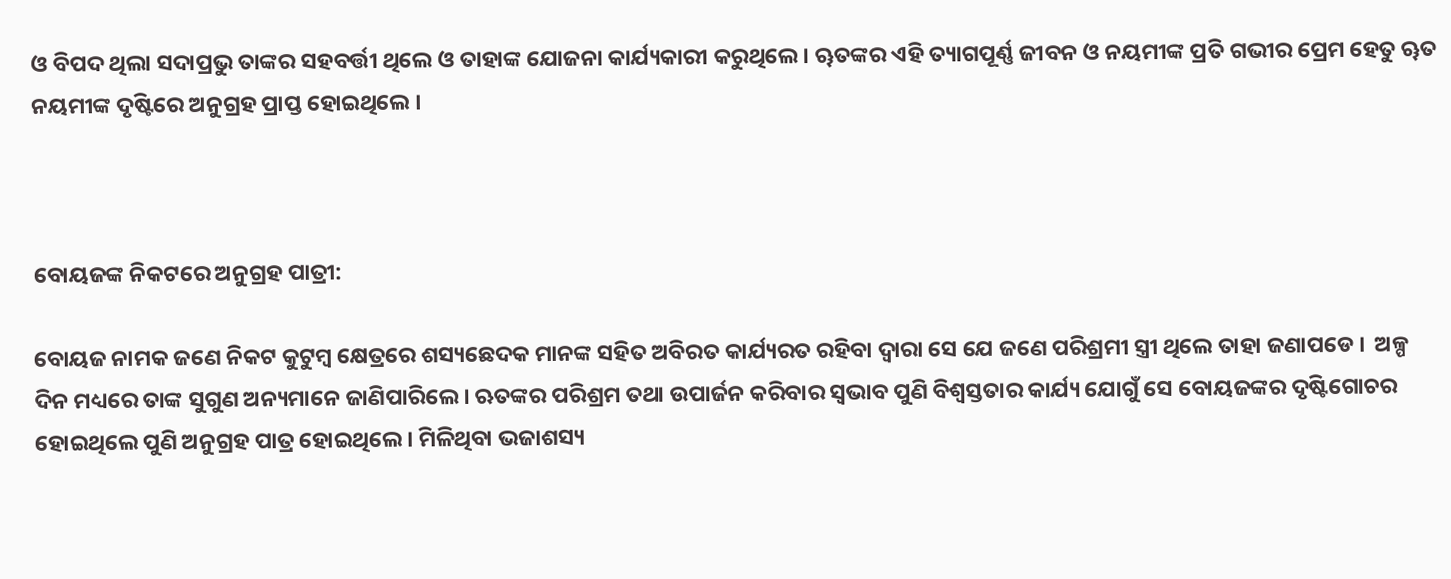ଓ ବିପଦ ଥିଲା ସଦାପ୍ରଭୁ ତାଙ୍କର ସହବର୍ତ୍ତୀ ଥିଲେ ଓ ତାହାଙ୍କ ଯୋଜନା କାର୍ଯ୍ୟକାରୀ କରୁଥିଲେ । ୠତଙ୍କର ଏହି ତ୍ୟାଗପୂର୍ଣ୍ଣ ଜୀବନ ଓ ନୟମୀଙ୍କ ପ୍ରତି ଗଭୀର ପ୍ରେମ ହେତୁ ୠତ ନୟମୀଙ୍କ ଦୃଷ୍ଟିରେ ଅନୁଗ୍ରହ ପ୍ରାପ୍ତ ହୋଇଥିଲେ ।



ବୋୟଜଙ୍କ ନିକଟରେ ଅନୁଗ୍ରହ ପାତ୍ରୀ:

ବୋୟଜ ନାମକ ଜଣେ ନିକଟ କୁଟୁମ୍ବ କ୍ଷେତ୍ରରେ ଶସ୍ୟଛେଦକ ମାନଙ୍କ ସହିତ ଅବିରତ କାର୍ଯ୍ୟରତ ରହିବା ଦ୍ଵାରା ସେ ଯେ ଜଣେ ପରିଶ୍ରମୀ ସ୍ତ୍ରୀ ଥିଲେ ତାହା ଜଣାପଡେ ।  ଅଳ୍ପ ଦିନ ମଧ୍ୟରେ ତାଙ୍କ ସୁଗୁଣ ଅନ୍ୟମାନେ ଜାଣିପାରିଲେ । ଋତଙ୍କର ପରିଶ୍ରମ ତଥା ଉପାର୍ଜନ କରିବାର ସ୍ଵଭାବ ପୁଣି ବିଶ୍ଵସ୍ତତାର କାର୍ଯ୍ୟ ଯୋଗୁଁ ସେ ବୋୟଜଙ୍କର ଦୃଷ୍ଟିଗୋଚର ହୋଇଥିଲେ ପୁଣି ଅନୁଗ୍ରହ ପାତ୍ର ହୋଇଥିଲେ । ମିଳିଥିବା ଭଜାଶସ୍ୟ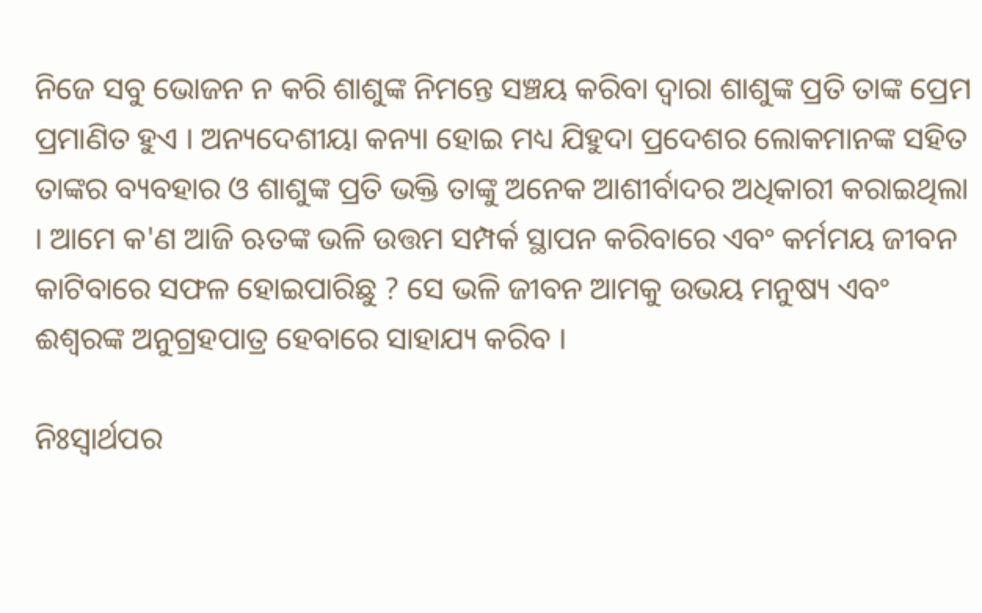ନିଜେ ସବୁ ଭୋଜନ ନ କରି ଶାଶୁଙ୍କ ନିମନ୍ତେ ସଞ୍ଚୟ କରିବା ଦ୍ୱାରା ଶାଶୁଙ୍କ ପ୍ରତି ତାଙ୍କ ପ୍ରେମ ପ୍ରମାଣିତ ହୁଏ । ଅନ୍ୟଦେଶୀୟା କନ୍ୟା ହୋଇ ମଧ୍ୟ ଯିହୁଦା ପ୍ରଦେଶର ଲୋକମାନଙ୍କ ସହିତ ତାଙ୍କର ବ୍ୟବହାର ଓ ଶାଶୁଙ୍କ ପ୍ରତି ଭକ୍ତି ତାଙ୍କୁ ଅନେକ ଆଶୀର୍ବାଦର ଅଧିକାରୀ କରାଇଥିଲା । ଆମେ କ'ଣ ଆଜି ଋତଙ୍କ ଭଳି ଉତ୍ତମ ସମ୍ପର୍କ ସ୍ଥାପନ କରିବାରେ ଏବଂ କର୍ମମୟ ଜୀବନ କାଟିବାରେ ସଫଳ ହୋଇପାରିଛୁ ? ସେ ଭଳି ଜୀବନ ଆମକୁ ଉଭୟ ମନୁଷ୍ୟ ଏବଂ ଈଶ୍ୱରଙ୍କ ଅନୁଗ୍ରହପାତ୍ର ହେବାରେ ସାହାଯ୍ୟ କରିବ ।

ନିଃସ୍ୱାର୍ଥପର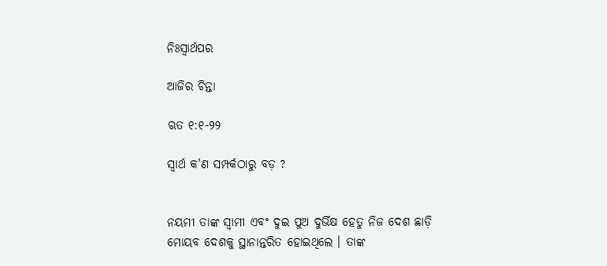ନିଃସ୍ୱାର୍ଥପର

ଆଜିର ଚିନ୍ତା

ଋତ ୧:୧-୨୨

ସ୍ୱାର୍ଥ କ'ଣ ସମ୍ପର୍କଠାରୁ ବଡ଼ ?


ନୟମୀ ତାଙ୍କ ସ୍ଵାମୀ ଏବଂ ଦୁଇ ପୁଅ ଦୁର୍ଭିକ୍ଷ ହେତୁ ନିଜ ଦେଶ ଛାଡ଼ି ମୋୟବ ଦେଶକୁ ସ୍ଥାନାନ୍ତରିତ ହୋଇଥିଲେ । ତାଙ୍କ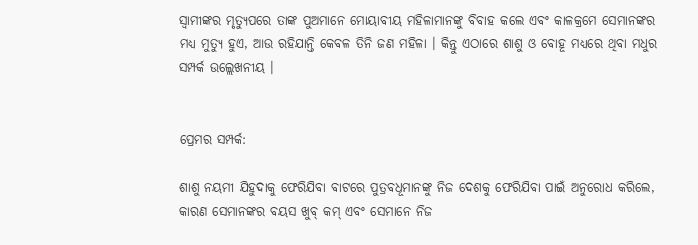ସ୍ଵାମୀଙ୍କର ମୃତ୍ୟୁପରେ ତାଙ୍କ ପୁଅମାନେ ମୋୟାବୀୟ ମହିଳାମାନଙ୍କୁ ବିବାହ କଲେ ଏବଂ କାଳକ୍ରମେ ସେମାନଙ୍କର ମଧ୍ୟ ମୁତ୍ୟୁ ହୁଏ, ଆଉ ରହିଯାନ୍ତି କେବଳ ତିନି ଜଣ ମହିଳା । କିନ୍ତୁ ଏଠାରେ ଶାଶୁ ଓ ବୋହୂ ମଧ୍ୟରେ ଥିବା ମଧୁର ସମ୍ପର୍କ ଉଲ୍ଲେଖନୀୟ ।


ପ୍ରେମର ସମ୍ପର୍କ:

ଶାଶୁ ନୟମୀ ଯିହୁଦାକୁ ଫେରିଯିବା ବାଟରେ ପୁତ୍ରବଧୂମାନଙ୍କୁ ନିଜ ଦେଶକୁ ଫେରିଯିବା ପାଇଁ ଅନୁରୋଧ କରିଲେ, କାରଣ ସେମାନଙ୍କର ବୟସ ଖୁବ୍ କମ୍ ଏବଂ ସେମାନେ ନିଜ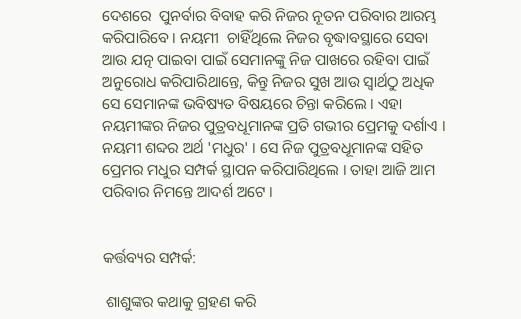ଦେଶରେ  ପୁନର୍ବାର ବିବାହ କରି ନିଜର ନୂତନ ପରିବାର ଆରମ୍ଭ କରିପାରିବେ । ନୟମୀ  ଚାହିଁଥିଲେ ନିଜର ବୃଦ୍ଧାବସ୍ଥାରେ ସେବା ଆଉ ଯତ୍ନ ପାଇବା ପାଇଁ ସେମାନଙ୍କୁ ନିଜ ପାଖରେ ରହିବା ପାଇଁ ଅନୁରୋଧ କରିପାରିଥାନ୍ତେ, କିନ୍ତୁ ନିଜର ସୁଖ ଆଉ ସ୍ୱାର୍ଥଠୁ ଅଧିକ ସେ ସେମାନଙ୍କ ଭବିଷ୍ୟତ ବିଷୟରେ ଚିନ୍ତା କରିଲେ । ଏହା ନୟମୀଙ୍କର ନିଜର ପୁତ୍ରବଧୂମାନଙ୍କ ପ୍ରତି ଗଭୀର ପ୍ରେମକୁ ଦର୍ଶାଏ । ନୟମୀ ଶବ୍ଦର ଅର୍ଥ 'ମଧୁର' । ସେ ନିଜ ପୁତ୍ରବଧୂମାନଙ୍କ ସହିତ ପ୍ରେମର ମଧୁର ସମ୍ପର୍କ ସ୍ଥାପନ କରିପାରିଥିଲେ । ତାହା ଆଜି ଆମ ପରିବାର ନିମନ୍ତେ ଆଦର୍ଶ ଅଟେ ।


କର୍ତ୍ତବ୍ୟର ସମ୍ପର୍କ:

 ଶାଶୁଙ୍କର କଥାକୁ ଗ୍ରହଣ କରି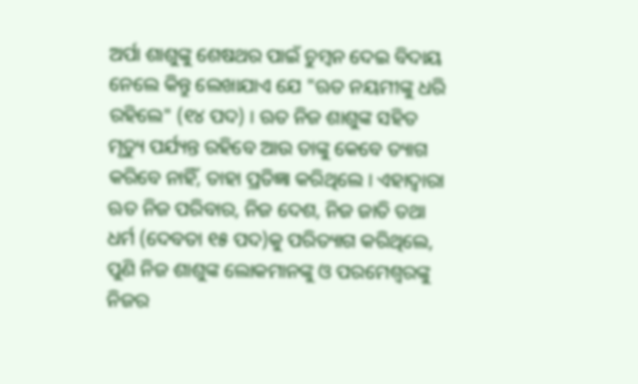ଅର୍ପା ଶାଶୁଙ୍କୁ ଶେଷଥର ପାଇଁ ଚୁମ୍ବନ ଦେଇ ବିଦାୟ ନେଲେ କିନ୍ତୁ ଲେଖାଯାଏ ଯେ "ଋତ ନୟମୀଙ୍କୁ ଧରି ରହିଲେ" (୧୪ ପଦ) । ଋତ ନିଜ ଶାଶୁଙ୍କ ସହିତ ମୃତ୍ୟୁ ପର୍ଯ୍ୟନ୍ତ ରହିବେ ଆଉ ତାଙ୍କୁ କେବେ ତ୍ୟାଗ କରିବେ ନାହିଁ, ତାହା ପ୍ରତିଜ୍ଞା କରିଥିଲେ । ଏହାଦ୍ଵାରା ଋତ ନିଜ ପରିବାର, ନିଜ ଦେଶ, ନିଜ ଜାତି ତଥା ଧର୍ମ (ଦେବତା ୧୫ ପଦ)କୁ ପରିତ୍ୟାଗ କରିଥିଲେ, ପୁଣି ନିଜ ଶାଶୁଙ୍କ ଲୋକମାନଙ୍କୁ ଓ ପରମେଶ୍ୱରଙ୍କୁ ନିଜର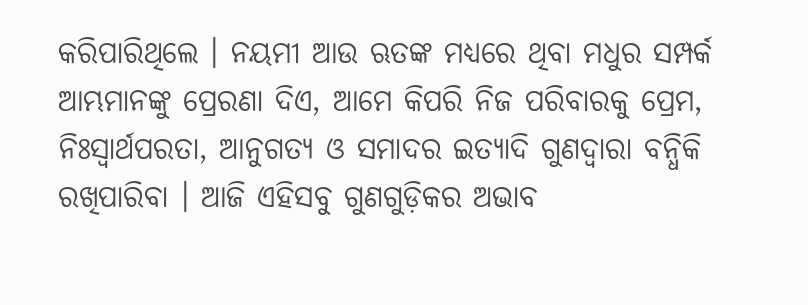କରିପାରିଥିଲେ । ନୟମୀ ଆଉ ଋତଙ୍କ ମଧ୍ୟରେ ଥିବା ମଧୁର ସମ୍ପର୍କ ଆମ୍ଭମାନଙ୍କୁ ପ୍ରେରଣା ଦିଏ, ଆମେ କିପରି ନିଜ ପରିବାରକୁ ପ୍ରେମ, ନିଃସ୍ୱାର୍ଥପରତା, ଆନୁଗତ୍ୟ ଓ ସମାଦର ଇତ୍ୟାଦି ଗୁଣଦ୍ୱାରା ବନ୍ଧିକି ରଖିପାରିବା । ଆଜି ଏହିସବୁ ଗୁଣଗୁଡ଼ିକର ଅଭାବ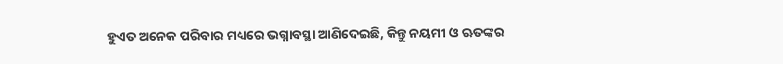ହୁଏତ ଅନେକ ପରିବାର ମଧ୍ୟରେ ଭଗ୍ନାବସ୍ଥା ଆଣିଦେଇଛି, କିନ୍ତୁ ନୟମୀ ଓ ଋତଙ୍କର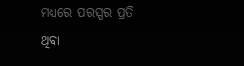ମଧ୍ୟରେ ପରସ୍ପର ପ୍ରତି ଥିବା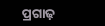ପ୍ରଗାଢ଼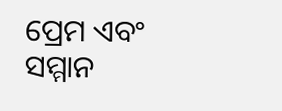ପ୍ରେମ ଏବଂ ସମ୍ମାନ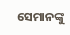ସେମାନଙ୍କୁ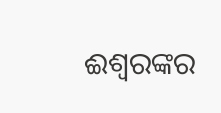ଈଶ୍ୱରଙ୍କର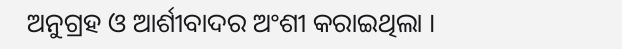ଅନୁଗ୍ରହ ଓ ଆର୍ଶୀବାଦର ଅଂଶୀ କରାଇଥିଲା ।